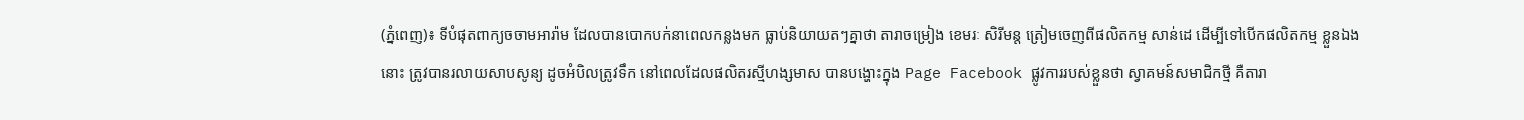(ភ្នំពេញ)៖ ទីបំផុតពាក្យចចាមអារ៉ាម ដែលបានបោកបក់នាពេលកន្លងមក ធ្លាប់និយាយតៗគ្នាថា តារាចម្រៀង ខេមរៈ សិរីមន្ត ត្រៀមចេញពីផលិតកម្ម សាន់ដេ ដើម្បីទៅបើកផលិតកម្ម ខ្លួនឯងនោះ ត្រូវបានរលាយសាបសូន្យ ដូចអំបិលត្រូវទឹក នៅពេលដែលផលិតរស្មីហង្សមាស បានបង្ហោះក្នុង Page Facebook ផ្លូវការរបស់ខ្លួនថា ស្វាគមន៍សមាជិកថ្មី គឺតារា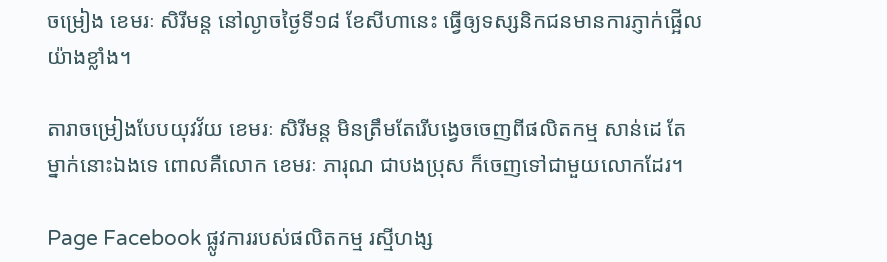ចម្រៀង ខេមរៈ សិរីមន្ត នៅល្ងាចថ្ងៃទី១៨ ខែសីហានេះ ធ្វើឲ្យទស្សនិកជនមានការភ្ញាក់ផ្អើលយ៉ាងខ្លាំង។

តារាចម្រៀងបែបយុវវ័យ ខេមរៈ សិរីមន្ត មិនត្រឹមតែរើបង្វេចចេញពីផលិតកម្ម សាន់ដេ តែម្នាក់នោះឯងទេ ពោលគឺលោក ខេមរៈ ភារុណ ជាបងប្រុស ក៏ចេញទៅជាមួយលោកដែរ។

Page Facebook ផ្លូវការរបស់ផលិតកម្ម រស្មីហង្ស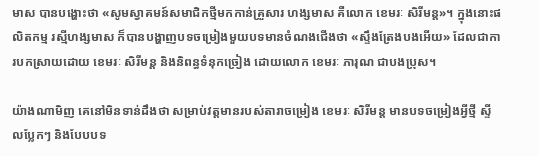មាស បានបង្ហោះថា «សូមស្វាគមន៍សមាជិកថ្មីមកកាន់គ្រួសារ ហង្សមាស គឺលោក ខេមរៈ សិរីមន្ត»។ ក្នុងនោះផលិតកម្ម រស្មីហង្សមាស ក៏បានបង្ហាញបទចម្រៀងមួយបទមានចំណងជើងថា «ស្ទឹងត្រែងបងអើយ» ដែលជាការបកស្រាយដោយ ខេមរៈ សិរីមន្ត និងនិពន្ធទំនុកច្រៀង ដោយលោក ខេមរៈ ភារុណ ជាបងប្រុស។

យ៉ាងណាមិញ គេនៅមិនទាន់ដឹងថា សម្រាប់វត្តមានរបស់តារាចម្រៀង ខេមរៈ សិរីមន្ត មានបទចម្រៀងអ្វីថ្មី ស្ទីលប្លែកៗ និងបែបបទ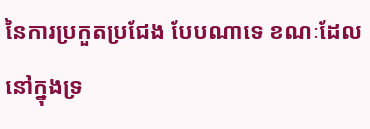នៃការប្រកួតប្រជែង បែបណាទេ ខណៈដែលនៅក្នុងទ្រ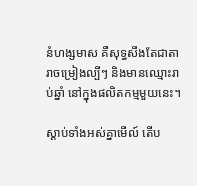នំហង្សមាស គឺសុទ្ធសឹងតែជាតារាចម្រៀងល្បីៗ និងមានឈ្មោះរាប់ឆ្នាំ នៅក្នុងផលិតកម្មមួយនេះ។

ស្ដាប់ទាំងអស់គ្នាមើល៍ តើប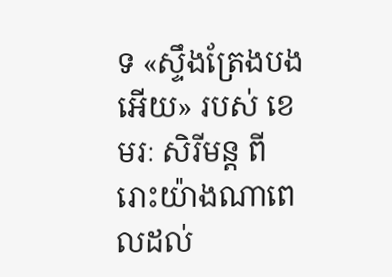ទ «ស្ទឹងត្រែងបងអើយ» របស់ ខេមរៈ សិរីមន្ត ពីរោះយ៉ាងណាពេលដល់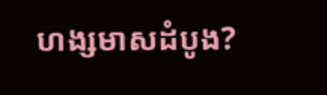ហង្សមាសដំបូង?